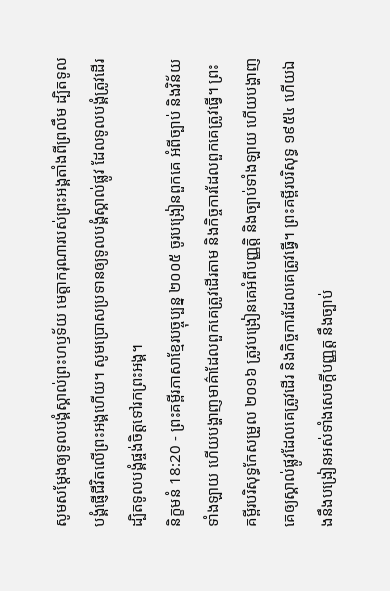សូមសម្តែងឲ្យទូលបង្គំស្គាល់ព្រះហឫទ័យ មេត្តាករុណារបស់ព្រះអង្គតាំងពីព្រលឹម ដ្បិតទូលបង្គំផ្ញើជីវិតលើព្រះអង្គហើយ។ សូមប្រោសប្រទានឲ្យទូលបង្គំស្គាល់ផ្លូវ ដែលទូលបង្គំត្រូវដើរ ដ្បិតទូលបង្គំផ្ចង់ចិត្តទៅរកព្រះអង្គ។
និក្ខមនំ 18:20 - ព្រះគម្ពីរភាសាខ្មែរបច្ចុប្បន្ន ២០០៥ ចូរបង្រៀនពួកគេ អំពីច្បាប់ និងវិន័យទាំងឡាយ ហើយបង្ហាញមាគ៌ាដែលពួកគេត្រូវដើរតាម និងកិច្ចការដែលពួកគេត្រូវធ្វើ។ ព្រះគម្ពីរបរិសុទ្ធកែសម្រួល ២០១៦ ត្រូវបង្រៀនគេអំពីបញ្ញត្តិ និងច្បាប់ទាំងឡាយ ហើយបង្ហាញគេឲ្យស្គាល់ផ្លូវដែលគេត្រូវដើរ និងកិច្ចការដែលគេត្រូវធ្វើ។ ព្រះគម្ពីរបរិសុទ្ធ ១៩៥៤ ហើយឯងនឹងបង្រៀនអស់ទាំងសេចក្ដីបញ្ញត្ត នឹងច្បាប់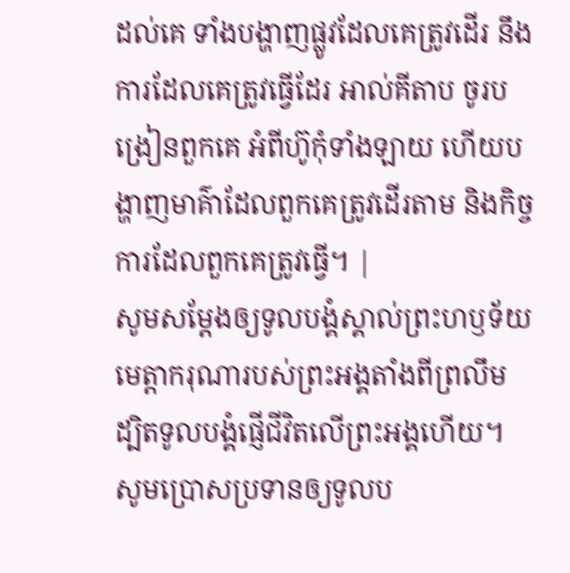ដល់គេ ទាំងបង្ហាញផ្លូវដែលគេត្រូវដើរ នឹងការដែលគេត្រូវធ្វើដែរ អាល់គីតាប ចូរបង្រៀនពួកគេ អំពីហ៊ូកុំទាំងឡាយ ហើយបង្ហាញមាគ៌ាដែលពួកគេត្រូវដើរតាម និងកិច្ចការដែលពួកគេត្រូវធ្វើ។ |
សូមសម្តែងឲ្យទូលបង្គំស្គាល់ព្រះហឫទ័យ មេត្តាករុណារបស់ព្រះអង្គតាំងពីព្រលឹម ដ្បិតទូលបង្គំផ្ញើជីវិតលើព្រះអង្គហើយ។ សូមប្រោសប្រទានឲ្យទូលប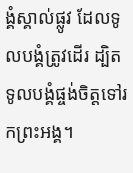ង្គំស្គាល់ផ្លូវ ដែលទូលបង្គំត្រូវដើរ ដ្បិតទូលបង្គំផ្ចង់ចិត្តទៅរកព្រះអង្គ។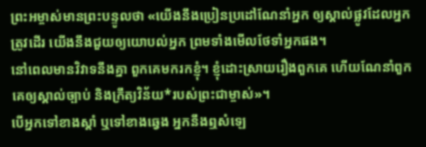ព្រះអម្ចាស់មានព្រះបន្ទូលថា «យើងនឹងប្រៀនប្រដៅណែនាំអ្នក ឲ្យស្គាល់ផ្លូវដែលអ្នកត្រូវដើរ យើងនឹងជួយឲ្យយោបល់អ្នក ព្រមទាំងមើលថែទាំអ្នកផង។
នៅពេលមានវិវាទនឹងគ្នា ពួកគេមករកខ្ញុំ។ ខ្ញុំដោះស្រាយរឿងពួកគេ ហើយណែនាំពួកគេឲ្យស្គាល់ច្បាប់ និងក្រឹត្យវិន័យ*របស់ព្រះជាម្ចាស់»។
បើអ្នកទៅខាងស្ដាំ ឬទៅខាងឆ្វេង អ្នកនឹងឮសំឡេ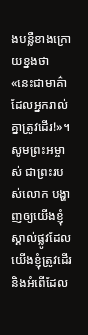ងបន្លឺខាងក្រោយខ្នងថា «នេះជាមាគ៌ាដែលអ្នករាល់គ្នាត្រូវដើរ!»។
សូមព្រះអម្ចាស់ ជាព្រះរបស់លោក បង្ហាញឲ្យយើងខ្ញុំស្គាល់ផ្លូវដែលយើងខ្ញុំត្រូវដើរ និងអំពើដែល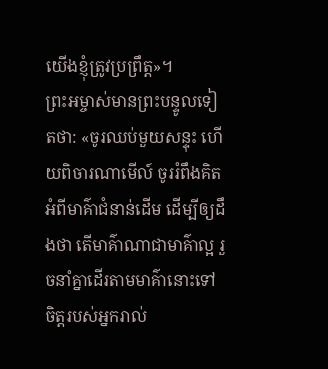យើងខ្ញុំត្រូវប្រព្រឹត្ត»។
ព្រះអម្ចាស់មានព្រះបន្ទូលទៀតថា: «ចូរឈប់មួយសន្ទុះ ហើយពិចារណាមើល៍ ចូររំពឹងគិតអំពីមាគ៌ាជំនាន់ដើម ដើម្បីឲ្យដឹងថា តើមាគ៌ាណាជាមាគ៌ាល្អ រួចនាំគ្នាដើរតាមមាគ៌ានោះទៅ ចិត្តរបស់អ្នករាល់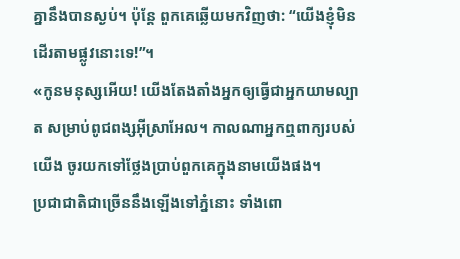គ្នានឹងបានស្ងប់។ ប៉ុន្តែ ពួកគេឆ្លើយមកវិញថា: “យើងខ្ញុំមិនដើរតាមផ្លូវនោះទេ!”។
«កូនមនុស្សអើយ! យើងតែងតាំងអ្នកឲ្យធ្វើជាអ្នកយាមល្បាត សម្រាប់ពូជពង្សអ៊ីស្រាអែល។ កាលណាអ្នកឮពាក្យរបស់យើង ចូរយកទៅថ្លែងប្រាប់ពួកគេក្នុងនាមយើងផង។
ប្រជាជាតិជាច្រើននឹងឡើងទៅភ្នំនោះ ទាំងពោ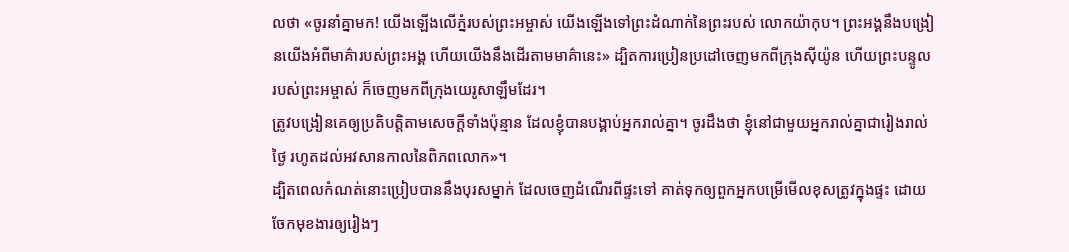លថា «ចូរនាំគ្នាមក! យើងឡើងលើភ្នំរបស់ព្រះអម្ចាស់ យើងឡើងទៅព្រះដំណាក់នៃព្រះរបស់ លោកយ៉ាកុប។ ព្រះអង្គនឹងបង្រៀនយើងអំពីមាគ៌ារបស់ព្រះអង្គ ហើយយើងនឹងដើរតាមមាគ៌ានេះ» ដ្បិតការប្រៀនប្រដៅចេញមកពីក្រុងស៊ីយ៉ូន ហើយព្រះបន្ទូលរបស់ព្រះអម្ចាស់ ក៏ចេញមកពីក្រុងយេរូសាឡឹមដែរ។
ត្រូវបង្រៀនគេឲ្យប្រតិបត្តិតាមសេចក្ដីទាំងប៉ុន្មាន ដែលខ្ញុំបានបង្គាប់អ្នករាល់គ្នា។ ចូរដឹងថា ខ្ញុំនៅជាមួយអ្នករាល់គ្នាជារៀងរាល់ថ្ងៃ រហូតដល់អវសានកាលនៃពិភពលោក»។
ដ្បិតពេលកំណត់នោះប្រៀបបាននឹងបុរសម្នាក់ ដែលចេញដំណើរពីផ្ទះទៅ គាត់ទុកឲ្យពួកអ្នកបម្រើមើលខុសត្រូវក្នុងផ្ទះ ដោយចែកមុខងារឲ្យរៀងៗ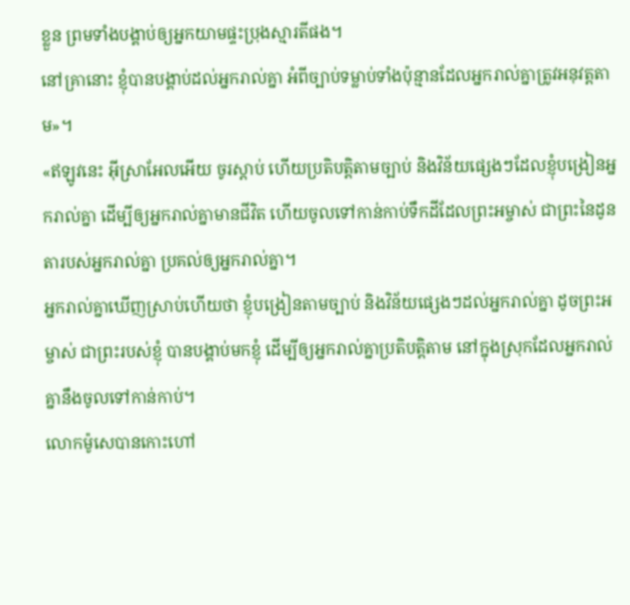ខ្លួន ព្រមទាំងបង្គាប់ឲ្យអ្នកយាមផ្ទះប្រុងស្មារតីផង។
នៅគ្រានោះ ខ្ញុំបានបង្គាប់ដល់អ្នករាល់គ្នា អំពីច្បាប់ទម្លាប់ទាំងប៉ុន្មានដែលអ្នករាល់គ្នាត្រូវអនុវត្តតាម»។
«ឥឡូវនេះ អ៊ីស្រាអែលអើយ ចូរស្ដាប់ ហើយប្រតិបត្តិតាមច្បាប់ និងវិន័យផ្សេងៗដែលខ្ញុំបង្រៀនអ្នករាល់គ្នា ដើម្បីឲ្យអ្នករាល់គ្នាមានជីវិត ហើយចូលទៅកាន់កាប់ទឹកដីដែលព្រះអម្ចាស់ ជាព្រះនៃដូនតារបស់អ្នករាល់គ្នា ប្រគល់ឲ្យអ្នករាល់គ្នា។
អ្នករាល់គ្នាឃើញស្រាប់ហើយថា ខ្ញុំបង្រៀនតាមច្បាប់ និងវិន័យផ្សេងៗដល់អ្នករាល់គ្នា ដូចព្រះអម្ចាស់ ជាព្រះរបស់ខ្ញុំ បានបង្គាប់មកខ្ញុំ ដើម្បីឲ្យអ្នករាល់គ្នាប្រតិបត្តិតាម នៅក្នុងស្រុកដែលអ្នករាល់គ្នានឹងចូលទៅកាន់កាប់។
លោកម៉ូសេបានកោះហៅ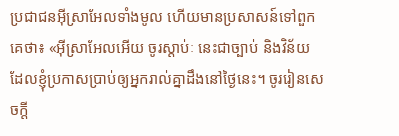ប្រជាជនអ៊ីស្រាអែលទាំងមូល ហើយមានប្រសាសន៍ទៅពួកគេថា៖ «អ៊ីស្រាអែលអើយ ចូរស្ដាប់ៈ នេះជាច្បាប់ និងវិន័យដែលខ្ញុំប្រកាសប្រាប់ឲ្យអ្នករាល់គ្នាដឹងនៅថ្ងៃនេះ។ ចូររៀនសេចក្ដី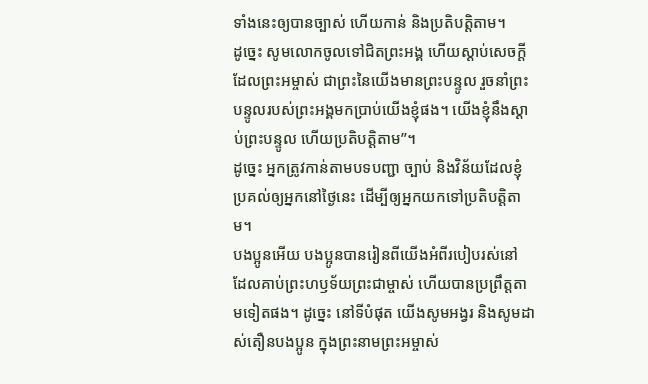ទាំងនេះឲ្យបានច្បាស់ ហើយកាន់ និងប្រតិបត្តិតាម។
ដូច្នេះ សូមលោកចូលទៅជិតព្រះអង្គ ហើយស្ដាប់សេចក្ដីដែលព្រះអម្ចាស់ ជាព្រះនៃយើងមានព្រះបន្ទូល រួចនាំព្រះបន្ទូលរបស់ព្រះអង្គមកប្រាប់យើងខ្ញុំផង។ យើងខ្ញុំនឹងស្ដាប់ព្រះបន្ទូល ហើយប្រតិបត្តិតាម”។
ដូច្នេះ អ្នកត្រូវកាន់តាមបទបញ្ជា ច្បាប់ និងវិន័យដែលខ្ញុំប្រគល់ឲ្យអ្នកនៅថ្ងៃនេះ ដើម្បីឲ្យអ្នកយកទៅប្រតិបត្តិតាម។
បងប្អូនអើយ បងប្អូនបានរៀនពីយើងអំពីរបៀបរស់នៅ ដែលគាប់ព្រះហឫទ័យព្រះជាម្ចាស់ ហើយបានប្រព្រឹត្តតាមទៀតផង។ ដូច្នេះ នៅទីបំផុត យើងសូមអង្វរ និងសូមដាស់តឿនបងប្អូន ក្នុងព្រះនាមព្រះអម្ចាស់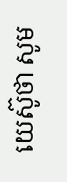យេស៊ូថា សូម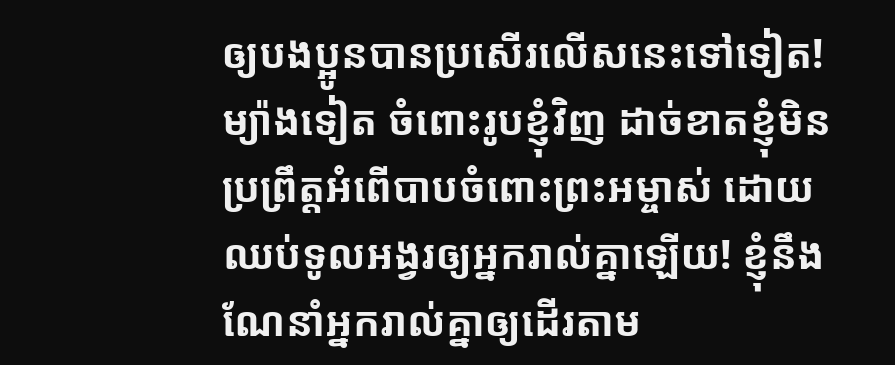ឲ្យបងប្អូនបានប្រសើរលើសនេះទៅទៀត!
ម្យ៉ាងទៀត ចំពោះរូបខ្ញុំវិញ ដាច់ខាតខ្ញុំមិនប្រព្រឹត្តអំពើបាបចំពោះព្រះអម្ចាស់ ដោយឈប់ទូលអង្វរឲ្យអ្នករាល់គ្នាឡើយ! ខ្ញុំនឹងណែនាំអ្នករាល់គ្នាឲ្យដើរតាម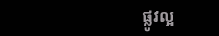ផ្លូវល្អ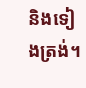និងទៀងត្រង់។